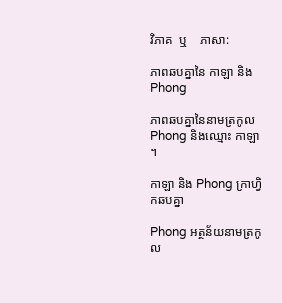វិភាគ  ឬ    ភាសា:

ភាពឆបគ្នានៃ កាឡា និង Phong

ភាពឆបគ្នានៃនាមត្រកូល Phong និងឈ្មោះ កាឡា ។

កាឡា និង Phong ក្រាហ្វិកឆបគ្នា

Phong អត្ថន័យនាមត្រកូល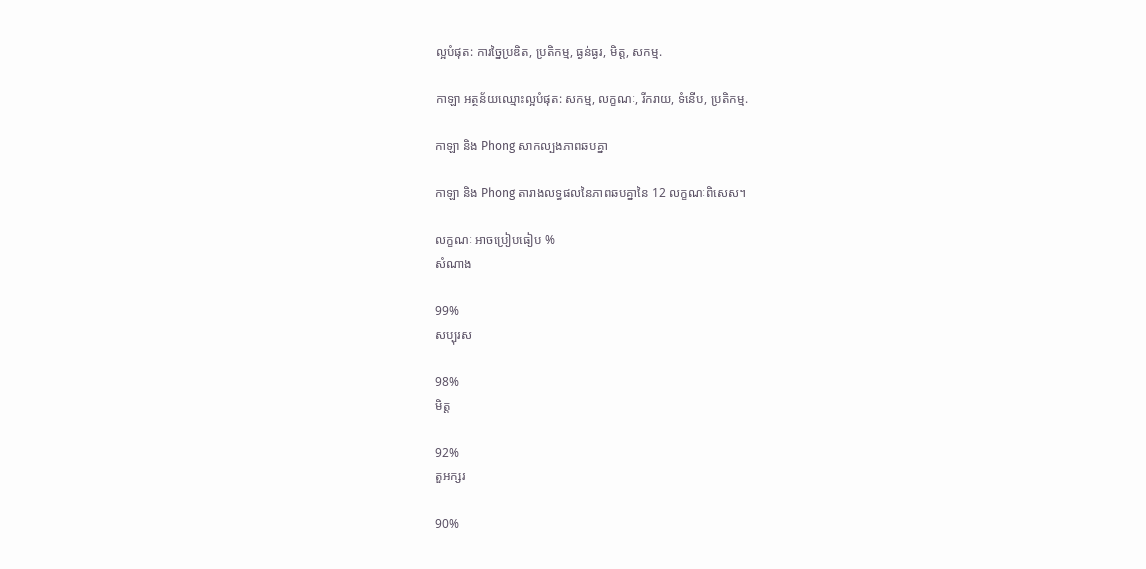ល្អបំផុត: ការច្នៃប្រឌិត, ប្រតិកម្ម, ធ្ងន់ធ្ងរ, មិត្ត, សកម្ម.

កាឡា អត្ថន័យឈ្មោះល្អបំផុត: សកម្ម, លក្ខណៈ, រីករាយ, ទំនើប, ប្រតិកម្ម.

កាឡា និង Phong សាកល្បងភាពឆបគ្នា

កាឡា និង Phong តារាងលទ្ធផលនៃភាពឆបគ្នានៃ 12 លក្ខណៈពិសេស។

លក្ខណៈ អាចប្រៀបធៀប %
សំណាង

99%
សប្បុរស

98%
មិត្ត

92%
តួអក្សរ

90%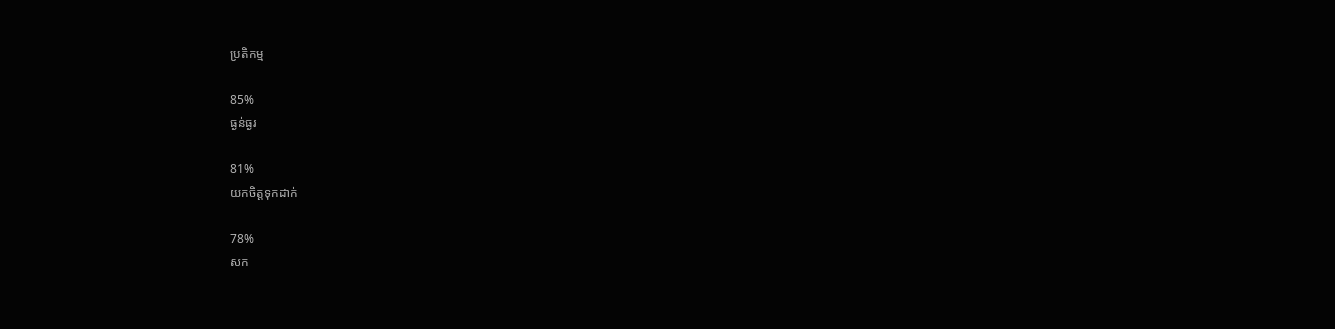ប្រតិកម្ម

85%
ធ្ងន់ធ្ងរ

81%
យកចិត្តទុកដាក់

78%
សក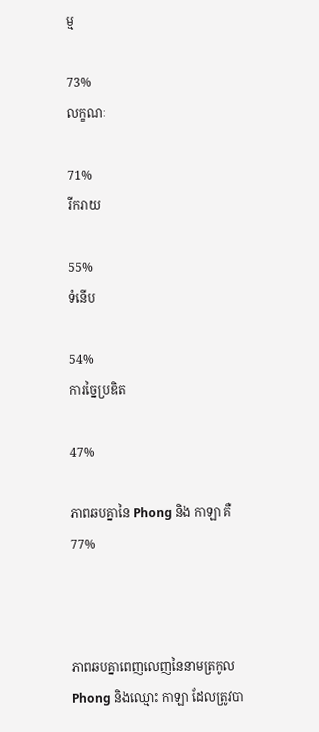ម្ម

73%
លក្ខណៈ

71%
រីករាយ

55%
ទំនើប

54%
ការច្នៃប្រឌិត

47%

ភាពឆបគ្នានៃ Phong និង កាឡា គឺ 77%



ភាពឆបគ្នាពេញលេញនៃនាមត្រកូល Phong និងឈ្មោះ កាឡា ដែលត្រូវបា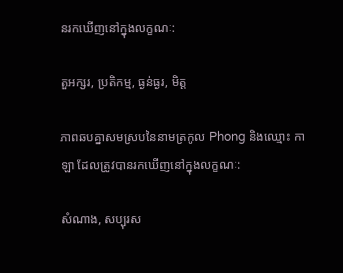នរកឃើញនៅក្នុងលក្ខណៈ:

តួអក្សរ, ប្រតិកម្ម, ធ្ងន់ធ្ងរ, មិត្ត

ភាពឆបគ្នាសមស្របនៃនាមត្រកូល Phong និងឈ្មោះ កាឡា ដែលត្រូវបានរកឃើញនៅក្នុងលក្ខណៈ:

សំណាង, សប្បុរស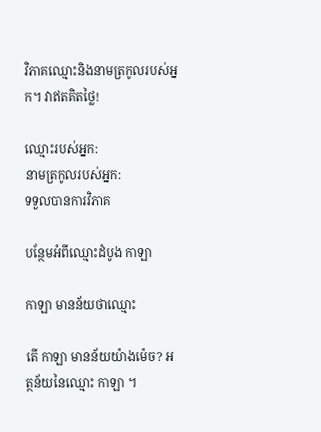វិភាគឈ្មោះនិងនាមត្រកូលរបស់អ្នក។ វាឥតគិតថ្លៃ!

ឈ្មោះរបស់អ្នក:
នាមត្រកូលរបស់អ្នក:
ទទួលបានការវិភាគ

បន្ថែមអំពីឈ្មោះដំបូង កាឡា

កាឡា មានន័យថាឈ្មោះ

តើ កាឡា មានន័យយ៉ាងម៉េច? អត្ថន័យនៃឈ្មោះ កាឡា ។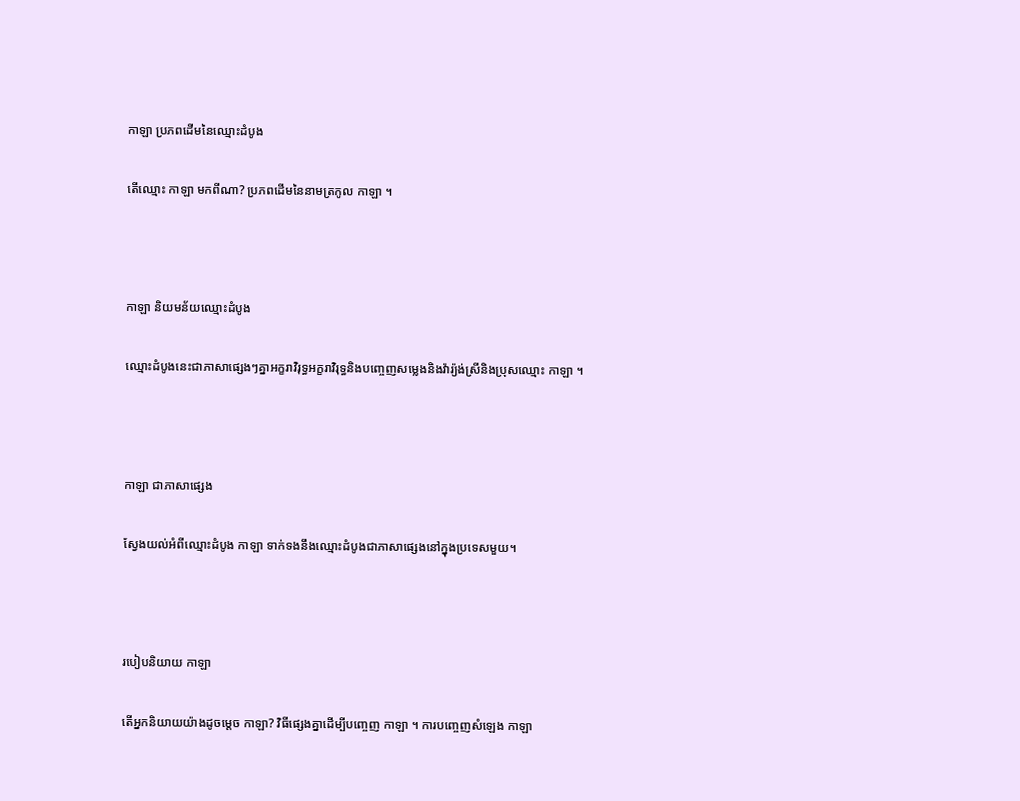កាឡា ប្រភពដើមនៃឈ្មោះដំបូង

តើឈ្មោះ កាឡា មកពីណា? ប្រភពដើមនៃនាមត្រកូល កាឡា ។



កាឡា និយមន័យឈ្មោះដំបូង

ឈ្មោះដំបូងនេះជាភាសាផ្សេងៗគ្នាអក្ខរាវិរុទ្ធអក្ខរាវិរុទ្ធនិងបញ្ចេញសម្លេងនិងវ៉ារ្យ៉ង់ស្រីនិងប្រុសឈ្មោះ កាឡា ។



កាឡា ជាភាសាផ្សេង

ស្វែងយល់អំពីឈ្មោះដំបូង កាឡា ទាក់ទងនឹងឈ្មោះដំបូងជាភាសាផ្សេងនៅក្នុងប្រទេសមួយ។



របៀបនិយាយ កាឡា

តើអ្នកនិយាយយ៉ាងដូចម្តេច កាឡា? វិធីផ្សេងគ្នាដើម្បីបញ្ចេញ កាឡា ។ ការបញ្ចេញសំឡេង កាឡា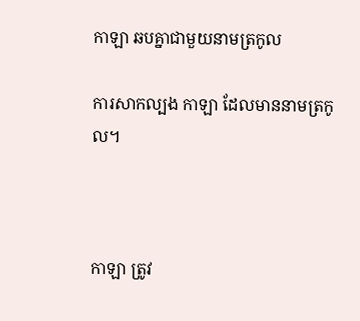កាឡា ឆបគ្នាជាមួយនាមត្រកូល

ការសាកល្បង កាឡា ដែលមាននាមត្រកូល។



កាឡា ត្រូវ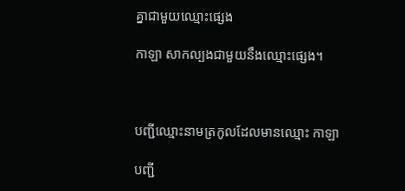គ្នាជាមួយឈ្មោះផ្សេង

កាឡា សាកល្បងជាមួយនឹងឈ្មោះផ្សេង។



បញ្ជីឈ្មោះនាមត្រកូលដែលមានឈ្មោះ កាឡា

បញ្ជី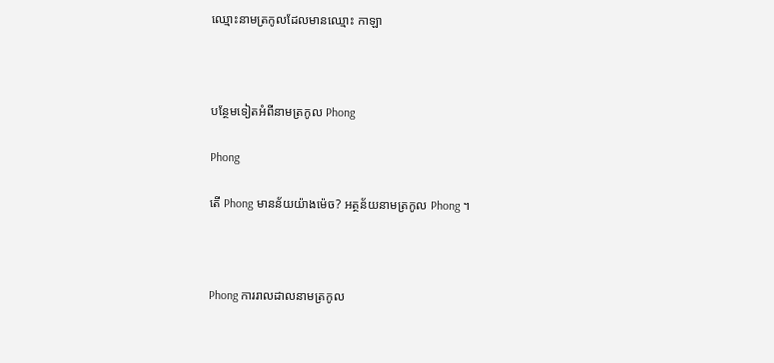ឈ្មោះនាមត្រកូលដែលមានឈ្មោះ កាឡា



បន្ថែមទៀតអំពីនាមត្រកូល Phong

Phong

តើ Phong មានន័យយ៉ាងម៉េច? អត្ថន័យនាមត្រកូល Phong ។



Phong ការរាលដាលនាមត្រកូល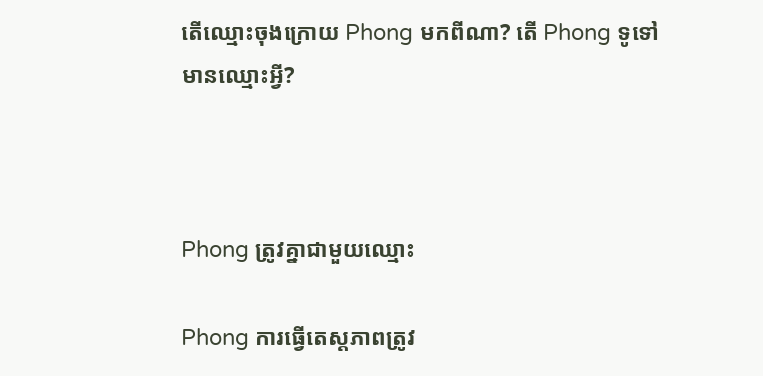តើឈ្មោះចុងក្រោយ Phong មកពីណា? តើ Phong ទូទៅមានឈ្មោះអ្វី?



Phong ត្រូវគ្នាជាមួយឈ្មោះ

Phong ការធ្វើតេស្តភាពត្រូវ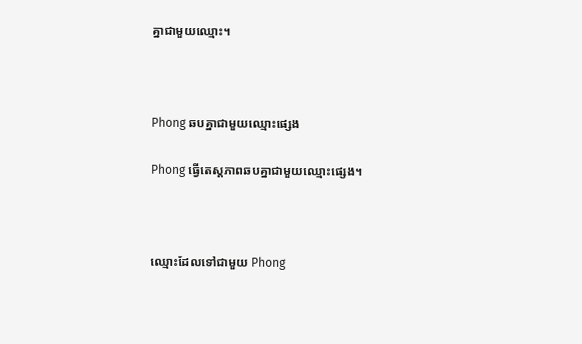គ្នាជាមួយឈ្មោះ។



Phong ឆបគ្នាជាមួយឈ្មោះផ្សេង

Phong ធ្វើតេស្តភាពឆបគ្នាជាមួយឈ្មោះផ្សេង។



ឈ្មោះដែលទៅជាមួយ Phong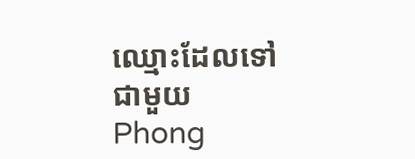ឈ្មោះដែលទៅជាមួយ Phong